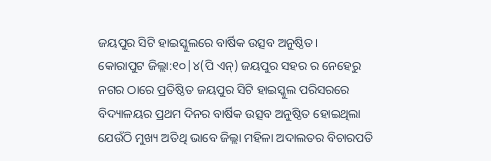ଜୟପୁର ସିଟି ହାଇସ୍କୁଲରେ ବାର୍ଷିକ ଉତ୍ସବ ଅନୁଷ୍ଠିତ।
କୋରାପୁଟ ଜିଲ୍ଲା:୧୦|୪(ପି ଏନ୍) ଜୟପୁର ସହର ର ନେହେରୁ ନଗର ଠାରେ ପ୍ରତିଷ୍ଠିତ ଜୟପୁର ସିଟି ହାଇସ୍କୁଲ ପରିସରରେ ବିଦ୍ୟାଳୟର ପ୍ରଥମ ଦିନର ବାର୍ଷିକ ଉତ୍ସବ ଅନୁଷ୍ଠିତ ହୋଇଥିଲା ଯେଉଁଠି ମୁଖ୍ୟ ଅତିଥି ଭାବେ ଜିଲ୍ଲା ମହିଳା ଅଦାଲତର ବିଚାରପତି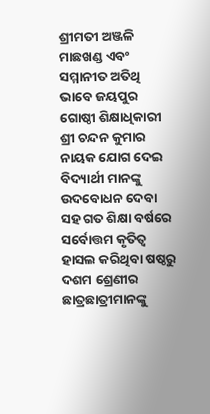ଶ୍ରୀମତୀ ଅଞ୍ଜଳି ମାଛଖଣ୍ଡ ଏବଂ ସମ୍ମାନୀତ ଅତିଥି ଭାବେ ଜୟପୁର ଗୋଷ୍ଠୀ ଶିକ୍ଷାଧିକାରୀ ଶ୍ରୀ ଚନ୍ଦନ କୁମାର ନାୟକ ଯୋଗ ଦେଇ ବିଦ୍ୟାର୍ଥୀ ମାନଙ୍କୁ ଉଦବୋଧନ ଦେବା ସହ ଗତ ଶିକ୍ଷା ବର୍ଷରେ ସର୍ବୋତ୍ତମ କୃତିତ୍ୱ ହାସଲ କରିଥିବା ଷଷ୍ଠରୁ ଦଶମ ଶ୍ରେଣୀର ଛାତ୍ରଛାତ୍ରୀମାନଙ୍କୁ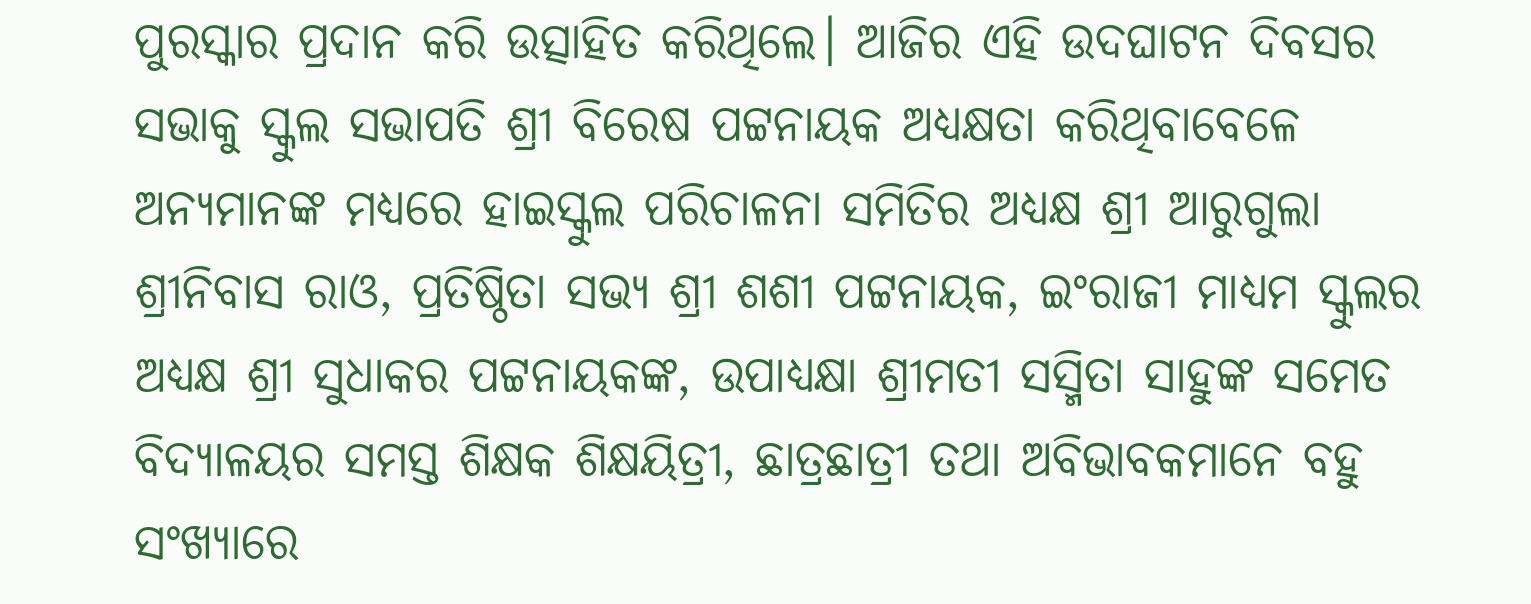ପୁରସ୍କାର ପ୍ରଦାନ କରି ଉତ୍ସାହିତ କରିଥିଲେ। ଆଜିର ଏହି ଉଦଘାଟନ ଦିବସର ସଭାକୁ ସ୍କୁଲ ସଭାପତି ଶ୍ରୀ ବିରେଷ ପଟ୍ଟନାୟକ ଅଧ୍ୟକ୍ଷତା କରିଥିବାବେଳେ ଅନ୍ୟମାନଙ୍କ ମଧ୍ୟରେ ହାଇସ୍କୁଲ ପରିଚାଳନା ସମିତିର ଅଧ୍ୟକ୍ଷ ଶ୍ରୀ ଆରୁଗୁଲା ଶ୍ରୀନିବାସ ରାଓ, ପ୍ରତିଷ୍ଠିତା ସଭ୍ୟ ଶ୍ରୀ ଶଶୀ ପଟ୍ଟନାୟକ, ଇଂରାଜୀ ମାଧ୍ୟମ ସ୍କୁଲର ଅଧ୍ୟକ୍ଷ ଶ୍ରୀ ସୁଧାକର ପଟ୍ଟନାୟକଙ୍କ, ଉପାଧ୍ୟକ୍ଷା ଶ୍ରୀମତୀ ସସ୍ମିତା ସାହୁଙ୍କ ସମେତ ବିଦ୍ୟାଳୟର ସମସ୍ତ ଶିକ୍ଷକ ଶିକ୍ଷୟିତ୍ରୀ, ଛାତ୍ରଛାତ୍ରୀ ତଥା ଅବିଭାବକମାନେ ବହୁ ସଂଖ୍ୟାରେ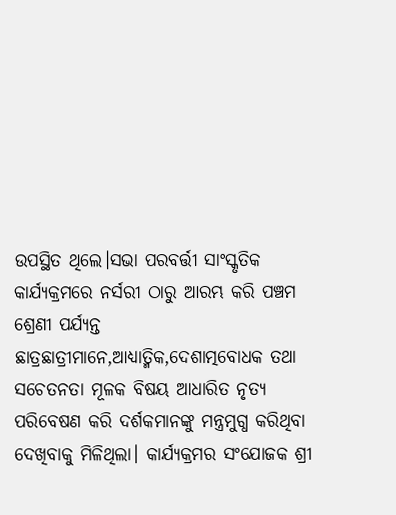ଉପସ୍ଥିତ ଥିଲେ।ସଭା ପରବର୍ତ୍ତୀ ସାଂସ୍କୃତିକ କାର୍ଯ୍ୟକ୍ରମରେ ନର୍ସରୀ ଠାରୁ ଆରମ୍ଭ କରି ପଞ୍ଚମ ଶ୍ରେଣୀ ପର୍ଯ୍ୟନ୍ତ ଛାତ୍ରଛାତ୍ରୀମାନେ,ଆଧ୍ୟାତ୍ମିକ,ଦେଶାତ୍ମବୋଧକ ତଥା ସଚେତନତା ମୂଳକ ବିଷୟ ଆଧାରିତ ନୃତ୍ୟ ପରିବେଷଣ କରି ଦର୍ଶକମାନଙ୍କୁ ମନ୍ତ୍ରମୁଗ୍ଧ କରିଥିବା ଦେଖିବାକୁ ମିଳିଥିଲା। କାର୍ଯ୍ୟକ୍ରମର ସଂଯୋଜକ ଶ୍ରୀ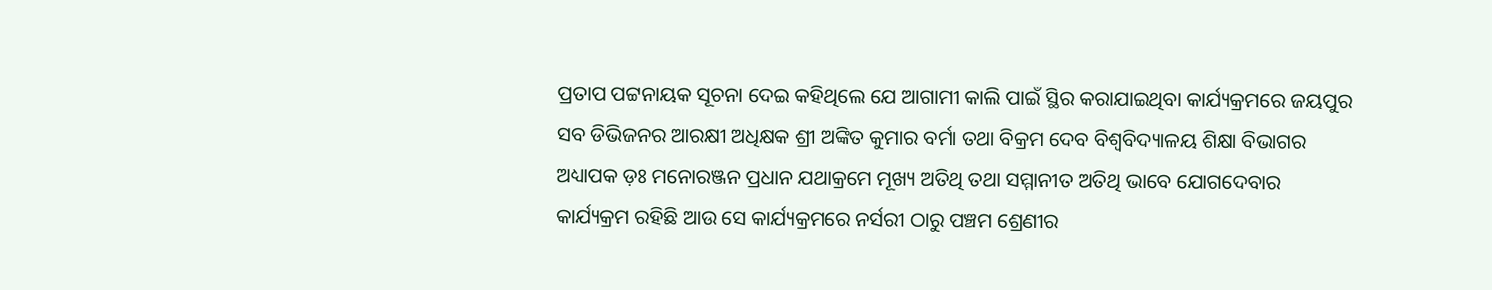ପ୍ରତାପ ପଟ୍ଟନାୟକ ସୂଚନା ଦେଇ କହିଥିଲେ ଯେ ଆଗାମୀ କାଲି ପାଇଁ ସ୍ଥିର କରାଯାଇଥିବା କାର୍ଯ୍ୟକ୍ରମରେ ଜୟପୁର ସବ ଡିଭିଜନର ଆରକ୍ଷୀ ଅଧିକ୍ଷକ ଶ୍ରୀ ଅଙ୍କିତ କୁମାର ବର୍ମା ତଥା ବିକ୍ରମ ଦେବ ବିଶ୍ଵବିଦ୍ୟାଳୟ ଶିକ୍ଷା ବିଭାଗର ଅଧ୍ୟାପକ ଡ଼ଃ ମନୋରଞ୍ଜନ ପ୍ରଧାନ ଯଥାକ୍ରମେ ମୂଖ୍ୟ ଅତିଥି ତଥା ସମ୍ମାନୀତ ଅତିଥି ଭାବେ ଯୋଗଦେବାର କାର୍ଯ୍ୟକ୍ରମ ରହିଛି ଆଉ ସେ କାର୍ଯ୍ୟକ୍ରମରେ ନର୍ସରୀ ଠାରୁ ପଞ୍ଚମ ଶ୍ରେଣୀର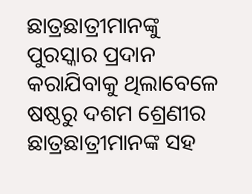ଛାତ୍ରଛାତ୍ରୀମାନଙ୍କୁ ପୁରସ୍କାର ପ୍ରଦାନ କରାଯିବାକୁ ଥିଲାବେଳେ ଷଷ୍ଠରୁ ଦଶମ ଶ୍ରେଣୀର ଛାତ୍ରଛାତ୍ରୀମାନଙ୍କ ସହ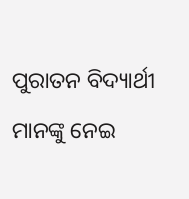ପୁରାତନ ବିଦ୍ୟାର୍ଥୀ ମାନଙ୍କୁ ନେଇ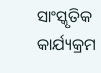ସାଂସ୍କୃତିକ କାର୍ଯ୍ୟକ୍ରମ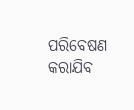ପରିବେଷଣ କରାଯିବ